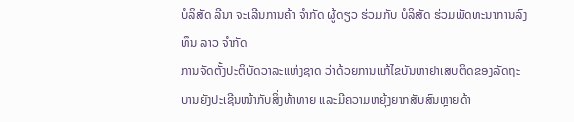ບໍລິສັດ ລີນາ ຈະເລີນການຄ້າ ຈໍາກັດ ຜູ້ດຽວ ຮ່ວມກັບ ບໍລິສັດ ຮ່ວມພັດທະນາການລົງທຶນ ລາວ ຈໍາກັດ
ການຈັດຕັ້ງປະຕິບັດວາລະແຫ່ງຊາດ ວ່າດ້ວຍການແກ້ໄຂບັນຫາຢາເສບຕິດຂອງລັດຖະບານຍັງປະເຊີນໜ້າກັບສິ່ງທ້າທາຍ ແລະມີຄວາມຫຍຸ້ງຍາກສັບສົນຫຼາຍດ້າ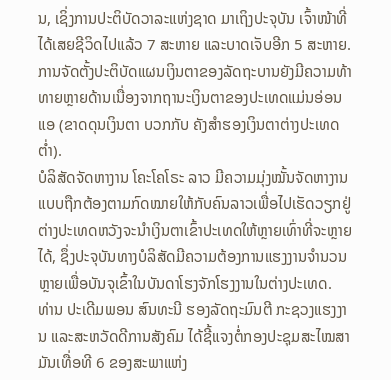ນ, ເຊິ່ງການປະຕິບັດວາລະແຫ່ງຊາດ ມາເຖິງປະຈຸບັນ ເຈົ້າໜ້າທີ່ໄດ້ເສຍຊີວິດໄປແລ້ວ 7 ສະຫາຍ ແລະບາດເຈັບອີກ 5 ສະຫາຍ.
ການຈັດຕັ້ງປະຕິບັດແຜນເງິນຕາຂອງລັດຖະບານຍັງມີຄວາມທ້າທາຍຫຼາຍດ້ານເນື່ອງຈາກຖານະເງິນຕາຂອງປະເທດແມ່ນອ່ອນແອ (ຂາດດຸນເງິນຕາ ບວກກັບ ຄັງສຳຮອງເງິນຕາຕ່າງປະເທດຕໍ່າ).
ບໍລິສັດຈັດຫາງານ ໂຄະໂຄໂຣະ ລາວ ມີຄວາມມຸ່ງໝັ້ນຈັດຫາງານແບບຖືກຕ້ອງຕາມກົດໝາຍໃຫ້ກັບຄົນລາວເພື່ອໄປເຮັດວຽກຢູ່ຕ່າງປະເທດຫວັງຈະນຳເງິນຕາເຂົ້າປະເທດໃຫ້ຫຼາຍເທົ່າທີ່ຈະຫຼາຍໄດ້, ຊຶ່ງປະຈຸບັນທາງບໍລິສັດມີຄວາມຕ້ອງການແຮງງານຈໍານວນຫຼາຍເພື່ອບັນຈຸເຂົ້າໃນບັນດາໂຮງຈັກໂຮງງານໃນຕ່າງປະເທດ.
ທ່ານ ປະເດີມພອນ ສົນທະນີ ຮອງລັດຖະມົນຕີ ກະຊວງແຮງງານ ແລະສະຫວັດດີການສັງຄົມ ໄດ້ຊີ້ແຈງຕໍ່ກອງປະຊຸມສະໄໝສາມັນເທື່ອທີ 6 ຂອງສະພາແຫ່ງ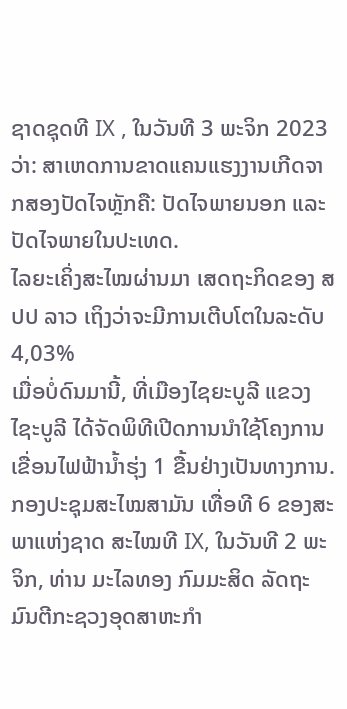ຊາດຊຸດທີ IX , ໃນວັນທີ 3 ພະຈິກ 2023 ວ່າ: ສາເຫດການຂາດແຄນແຮງງານເກີດຈາກສອງປັດໄຈຫຼັກຄື: ປັດໄຈພາຍນອກ ແລະປັດໄຈພາຍໃນປະເທດ.
ໄລຍະເຄິ່ງສະໄໝຜ່ານມາ ເສດຖະກິດຂອງ ສປປ ລາວ ເຖິງວ່າຈະມີການເຕີບໂຕໃນລະດັບ 4,03%
ເມື່ອບໍ່ດົນມານີ້, ທີ່ເມືອງໄຊຍະບູລີ ແຂວງໄຊະບູລີ ໄດ້ຈັດພິທີເປີດການນຳໃຊ້ໂຄງການເຂື່ອນໄຟຟ້ານໍ້າຮຸ່ງ 1 ຂື້ນຢ່າງເປັນທາງການ.
ກອງປະຊຸມສະໄໝສາມັນ ເທື່ອທີ 6 ຂອງສະພາແຫ່ງຊາດ ສະໄໝທີ IX, ໃນວັນທີ 2 ພະຈິກ, ທ່ານ ມະໄລທອງ ກົມມະສິດ ລັດຖະມົນຕີກະຊວງອຸດສາຫະກຳ